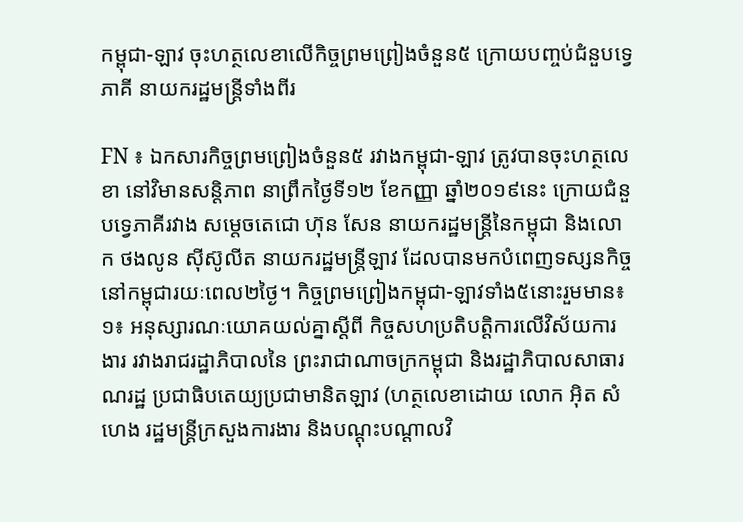កម្ពុជា-ឡាវ ចុះហត្ថលេខាលើកិច្ចព្រមព្រៀងចំនួន៥ ក្រោយបញ្ចប់ជំនួបទ្វេភាគី នាយករដ្ឋមន្រ្តីទាំងពីរ

FN ៖ ឯកសារកិច្ចព្រមព្រៀងចំនួន៥ រវាងកម្ពុជា-ឡាវ ត្រូវបានចុះហត្ថលេខា នៅវិមានសន្តិភាព នាព្រឹកថ្ងៃទី១២ ខែកញ្ញា ឆ្នាំ២០១៩នេះ ក្រោយជំនួបទ្វេភាគីរវាង សម្តេចតេជោ ហ៊ុន សែន នាយករដ្ឋមន្រ្តីនៃកម្ពុជា និងលោក ថងលូន ស៊ីស៊ូលីត នាយករដ្ឋមន្រ្តីឡាវ ដែលបានមកបំពេញទស្សនកិច្ចនៅកម្ពុជារយៈពេល២ថ្ងៃ។ កិច្ចព្រមព្រៀងកម្ពុជា-ឡាវទាំង៥នោះរួមមាន៖ ១៖ អនុស្សារណៈយោគយល់គ្នាស្តីពី កិច្ចសហប្រតិបត្តិការលើវិស័យការងារ រវាងរាជរដ្ឋាភិបាលនៃ ព្រះរាជាណាចក្រកម្ពុជា និងរដ្ឋាភិបាលសាធារណរដ្ឋ ប្រជាធិបតេយ្យប្រជាមានិតឡាវ (ហត្ថលេខាដោយ លោក អ៊ិត សំហេង រដ្ឋមន្រ្តីក្រសួងការងារ និងបណ្តុះបណ្តាលវិ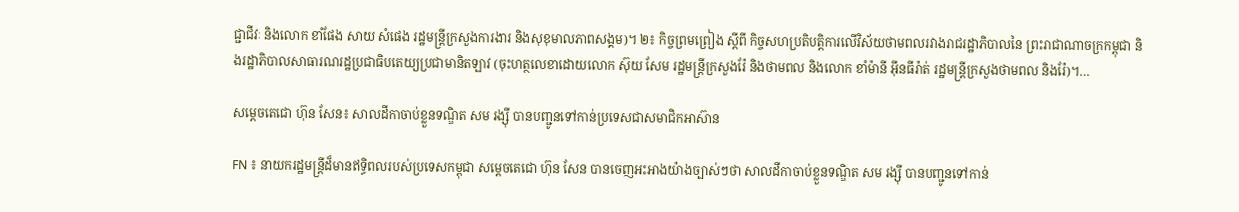ជ្ជាជីវៈ និងលោក ខាំផែង សាយ សំផេង រដ្ឋមន្រ្តីក្រសួងការងារ និងសុខុមាលភាពសង្គម)។ ២៖ កិច្ចព្រមព្រៀង ស្តីពី កិច្ចសហប្រតិបត្តិការលើវិស័យថាមពលរវាងរាជរដ្ឋាភិបាលនៃ ព្រះរាជាណាចក្រកម្ពុជា និងរដ្ឋាភិបាលសាធារណរដ្ឋប្រជាធិបតេយ្យប្រជាមានិតឡាវ (ចុះហត្ថលេខាដោយលោក ស៊ុយ សែម រដ្ឋមន្រ្តីក្រសួងរ៉ែ និងថាមពល និងលោក ខាំម៉ានី អ៊ីនធីរ៉ាត់ រដ្ឋមន្រ្តីក្រសួងថាមពល និងរ៉ែ)។…

សម្តេចតេជោ ហ៊ុន សែន៖ សាលដីកាចាប់ខ្លួនទណ្ឌិត សម រង្ស៊ី បានបញ្ជូនទៅកាន់ប្រទេសជាសមាជិកអាស៊ាន

FN ៖ នាយករដ្ឋមន្ដ្រីដ៏មានឥទ្ធិពលរបស់ប្រទេសកម្ពុជា សម្ដេចតេជោ ហ៊ុន សែន បានចេញអះអាងយ៉ាងច្បាស់ៗថា សាលដីកាចាប់ខ្លួនទណ្ឌិត សម រង្ស៊ី បានបញ្ជូនទៅកាន់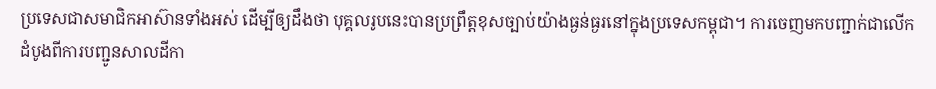ប្រទេសជាសមាជិកអាស៊ានទាំងអស់ ដើម្បីឲ្យដឹងថា បុគ្គលរូបនេះបានប្រព្រឹត្តខុសច្បាប់យ៉ាងធ្ងន់ធ្ងរនៅក្នុងប្រទេសកម្ពុជា។ ការចេញមកបញ្ជាក់ជាលើកដំបូងពីការបញ្ជូនសាលដីកា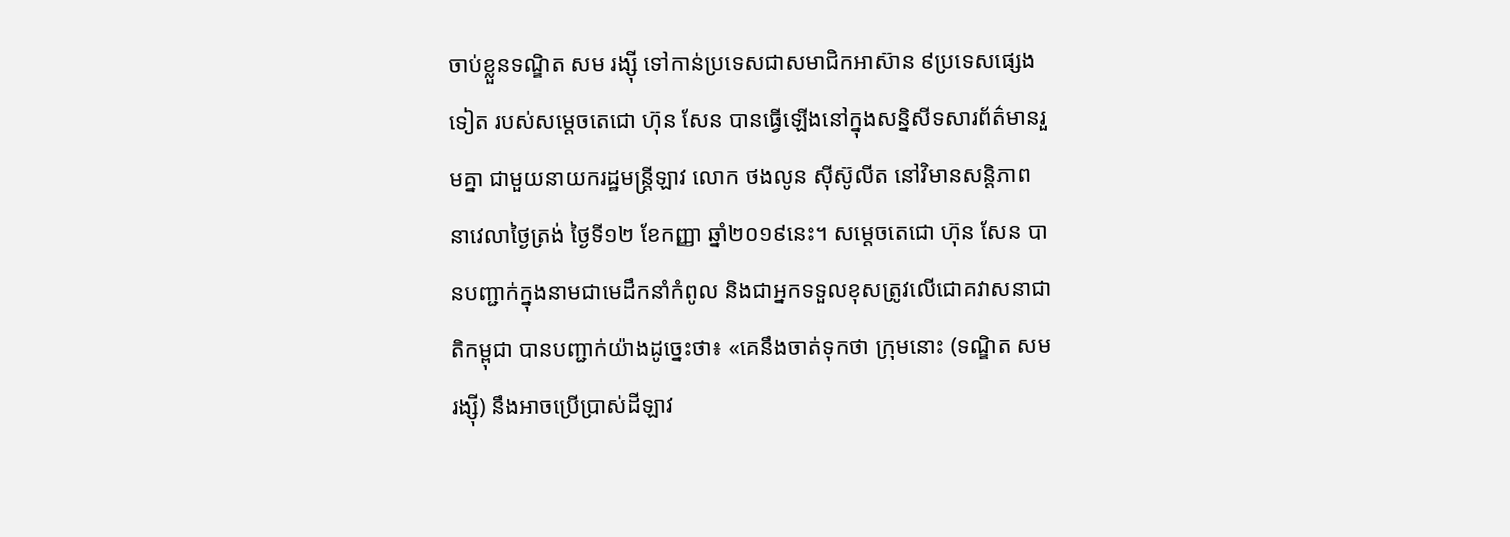ចាប់ខ្លួនទណ្ឌិត សម រង្ស៊ី ទៅកាន់ប្រទេសជាសមាជិកអាស៊ាន ៩ប្រទេសផ្សេងទៀត របស់សម្ដេចតេជោ ហ៊ុន សែន បានធ្វើឡើងនៅក្នុងសន្និសីទសារព័ត៌មានរួមគ្នា ជាមួយនាយករដ្ឋមន្ដ្រីឡាវ លោក ថងលូន ស៊ីស៊ូលីត នៅវិមានសន្ដិភាព នាវេលាថ្ងៃត្រង់ ថ្ងៃទី១២ ខែកញ្ញា ឆ្នាំ២០១៩នេះ។ សម្ដេចតេជោ ហ៊ុន សែន បានបញ្ជាក់ក្នុងនាមជាមេដឹកនាំកំពូល និងជាអ្នកទទួលខុសត្រូវលើជោគវាសនាជាតិកម្ពុជា បានបញ្ជាក់យ៉ាងដូច្នេះថា៖ «គេនឹងចាត់ទុកថា ក្រុមនោះ (ទណ្ឌិត សម រង្ស៊ី) នឹងអាចប្រើប្រាស់ដីឡាវ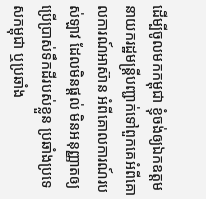ដើម្បីចូលមកកម្ពុជា ខ្ញុំចង់ឲ្យឯកឧត្តម នាយករដ្ឋមន្ដ្រីបញ្ជាក់ទៅពួកគេអំពីគោលការណ៍អាស៊ាន អំពីគោលការណ៍របស់ឡាវ ដែលមិនផ្ដល់ មិនអនុញ្ញាតឲ្យប្រើប្រាស់ទឹកដីរបស់ខ្លួន ប្រឆាំងប្រទេសកម្ពុជា ឬប្រឆាំង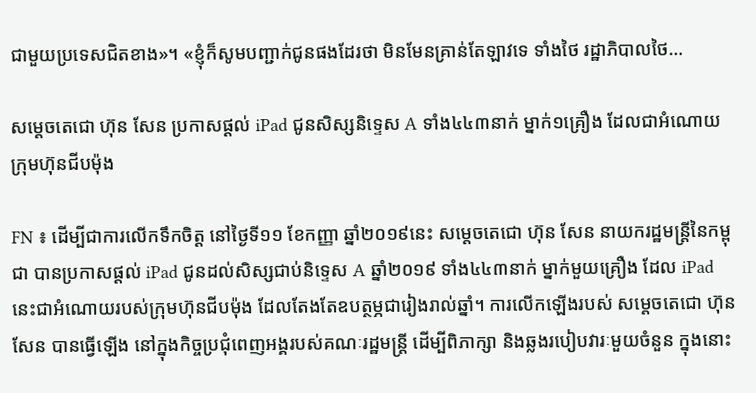ជាមួយប្រទេសជិតខាង»។ «ខ្ញុំក៏សូមបញ្ជាក់ជូនផងដែរថា មិនមែនគ្រាន់តែឡាវទេ ទាំងថៃ រដ្ឋាភិបាលថៃ…

សម្តេចតេជោ ហ៊ុន សែន ប្រកាសផ្តល់ iPad ជូនសិស្សនិទ្ទេស A ទាំង៤៤៣នាក់ ម្នាក់១គ្រឿង ដែលជាអំណោយក្រុមហ៊ុនជីបម៉ុង

FN ៖ ដើម្បីជាការលើកទឹកចិត្ត នៅថ្ងៃទី១១ ខែកញ្ញា ឆ្នាំ២០១៩នេះ សម្តេចតេជោ ហ៊ុន សែន នាយករដ្ឋមន្រ្តីនៃកម្ពុជា បានប្រកាសផ្តល់ iPad ជូនដល់សិស្សជាប់និទ្ទេស A ឆ្នាំ២០១៩ ទាំង៤៤៣នាក់ ម្នាក់មួយគ្រឿង ដែល iPad នេះជាអំណោយរបស់ក្រុមហ៊ុនជីបម៉ុង ដែលតែងតែឧបត្ថម្ភជារៀងរាល់ឆ្នាំ។ ការលើកឡើងរបស់ សម្តេចតេជោ ហ៊ុន សែន បានធ្វើឡើង នៅក្នុងកិច្ចប្រជុំពេញអង្គរបស់គណៈរដ្ឋមន្រ្តី ដើម្បីពិភាក្សា និងឆ្លងរបៀបវារៈមួយចំនួន ក្នុងនោះ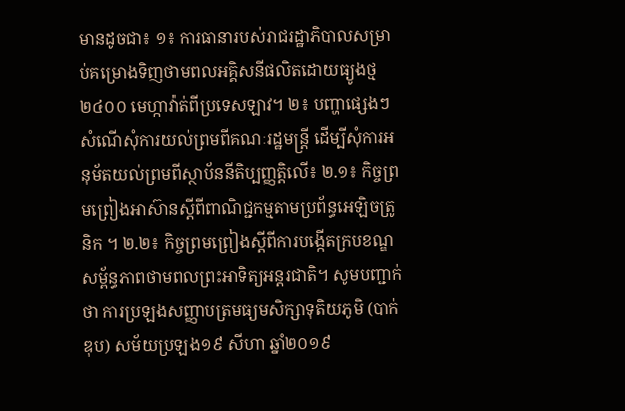មានដូចជា៖ ១៖ ការធានារបស់រាជរដ្ឋាភិបាលសម្រាប់គម្រោងទិញថាមពលអគ្គិសនីផលិតដោយធ្យូងថ្ម ២៤០០ មេហ្កាវ៉ាត់ពីប្រទេសឡាវ។ ២៖ បញ្ហាផ្សេងៗ សំណើសុំការយល់ព្រមពីគណៈរដ្ឋមន្រ្តី ដើម្បីសុំការអនុម័តយល់ព្រមពីស្ថាប័ននីតិប្បញ្ញត្តិលើ៖ ២.១៖ កិច្ចព្រមព្រៀងអាស៊ានស្តីពីពាណិជ្ជកម្មតាមប្រព័ន្ធអេឡិចត្រូនិក ។ ២.២៖ កិច្ចព្រមព្រៀងស្តីពីការបង្កើតក្របខណ្ឌសម្ព័ន្ធភាពថាមពលព្រះអាទិត្យអន្តរជាតិ។ សូមបញ្ជាក់ថា ការប្រឡងសញ្ញាបត្រមធ្យមសិក្សាទុតិយភូមិ (បាក់ឌុប) សម័យប្រឡង១៩ សីហា ឆ្នាំ២០១៩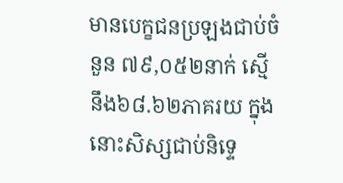មានបេក្ខជនប្រឡងជាប់ចំនួន ៧៩,០៥២នាក់ ស្មើនឹង៦៨.៦២ភាគរយ ក្នុងនោះសិស្សជាប់និទ្ទេ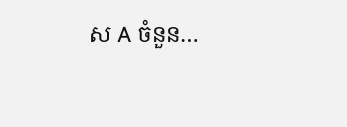ស A ចំនួន…